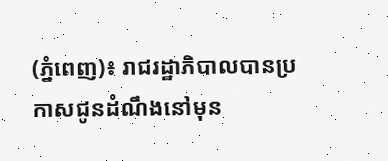(ភ្នំពេញ)៖ រាជរដ្ឋាភិបាលបានប្រកាសជូនដំណឹងនៅមុន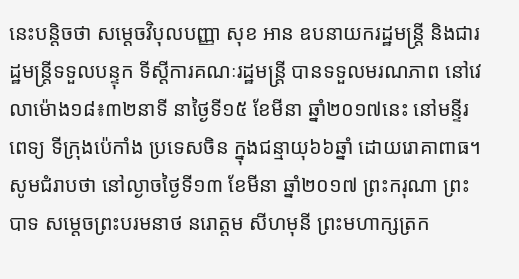នេះបន្តិចថា សម្តេចវិបុលបញ្ញា សុខ អាន ឧបនាយករដ្ឋមន្រ្តី និងជារដ្ឋមន្រ្តីទទួលបន្ទុក ទីស្តីការគណៈរដ្ឋមន្រ្តី បានទទួលមរណភាព នៅវេលាម៉ោង១៨៖៣២នាទី នាថ្ងៃទី១៥ ខែមីនា ឆ្នាំ២០១៧នេះ នៅមន្ទីរពេទ្យ ទីក្រុងប៉េកាំង ប្រទេសចិន ក្នុងជន្មាយុ៦៦ឆ្នាំ ដោយរោគាពាធ។
សូមជំរាបថា នៅល្ងាចថ្ងៃទី១៣ ខែមីនា ឆ្នាំ២០១៧ ព្រះករុណា ព្រះបាទ សម្តេចព្រះបរមនាថ នរោត្តម សីហមុនី ព្រះមហាក្សត្រក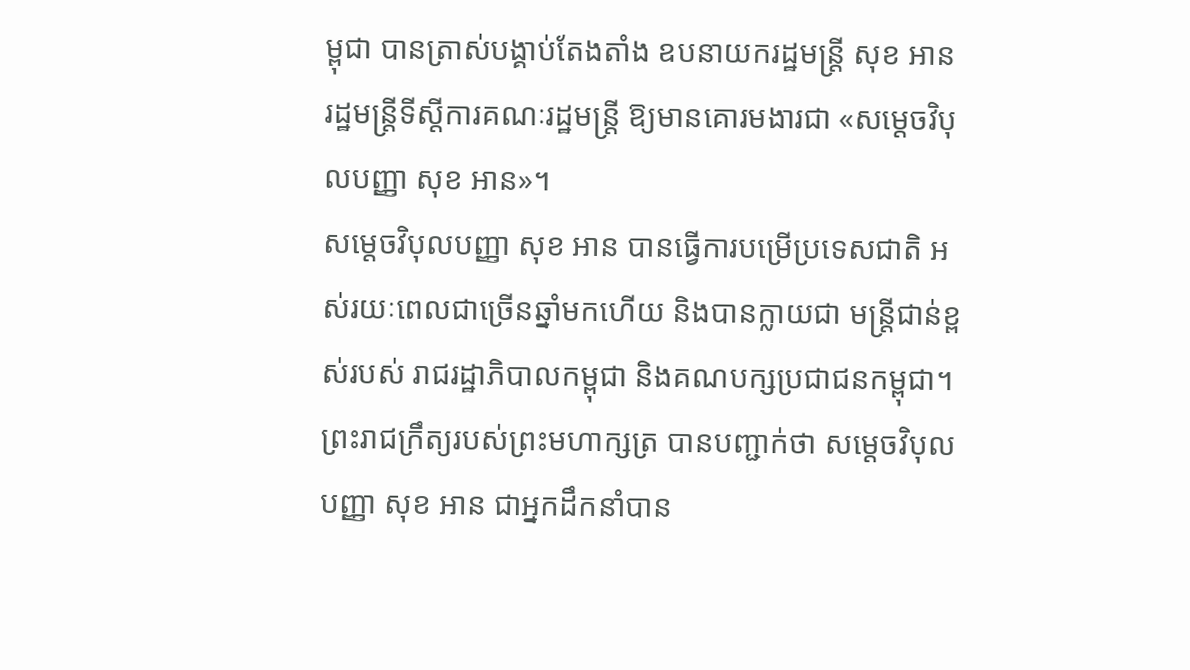ម្ពុជា បានត្រាស់បង្គាប់តែងតាំង ឧបនាយករដ្ឋមន្រ្តី សុខ អាន រដ្ឋមន្រ្តីទីស្តីការគណៈរដ្ឋមន្រ្តី ឱ្យមានគោរមងារជា «សម្តេចវិបុលបញ្ញា សុខ អាន»។
សម្តេចវិបុលបញ្ញា សុខ អាន បានធ្វើការបម្រើប្រទេសជាតិ អស់រយៈពេលជាច្រើនឆ្នាំមកហើយ និងបានក្លាយជា មន្រ្តីជាន់ខ្ពស់របស់ រាជរដ្ឋាភិបាលកម្ពុជា និងគណបក្សប្រជាជនកម្ពុជា។
ព្រះរាជក្រឹត្យរបស់ព្រះមហាក្សត្រ បានបញ្ជាក់ថា សម្តេចវិបុលបញ្ញា សុខ អាន ជាអ្នកដឹកនាំបាន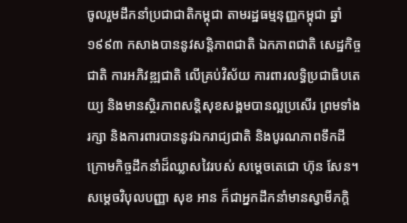ចូលរួមដឹកនាំប្រជាជាតិកម្ពុជា តាមរដ្ឋធម្មនុញ្ញកម្ពុជា ឆ្នាំ១៩៩៣ កសាងបាននូវសន្តិភាពជាតិ ឯកភាពជាតិ សេដ្ឋកិច្ចជាតិ ការអភិវឌ្ឍជាតិ លើគ្រប់វិស័យ ការពារលទ្ធិប្រជាធិបតេយ្យ និងមានស្ថិរភាពសន្តិសុខសង្គមបានល្អប្រសើរ ព្រមទាំងរក្សា និងការពារបាននូវឯករាជ្យជាតិ និងបូរណភាពទឹកដី ក្រោមកិច្ចដឹកនាំដ៏ឈ្លាសវៃរបស់ សម្តេចតេជោ ហ៊ុន សែន។
សម្តេចវិបុលបញ្ញា សុខ អាន ក៏ជាអ្នកដឹកនាំមានស្វាមីភក្តិ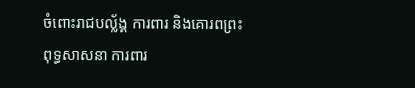ចំពោះរាជបល្ល័ង្គ ការពារ និងគោរពព្រះពុទ្ធសាសនា ការពារ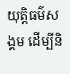យុត្តិធម៌សង្គម ដើម្បីនិ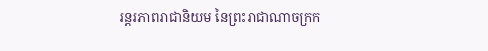រន្តរភាពរាជានិយម នៃព្រះរាជាណាចក្រក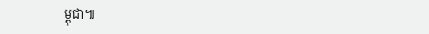ម្ពុជា៕